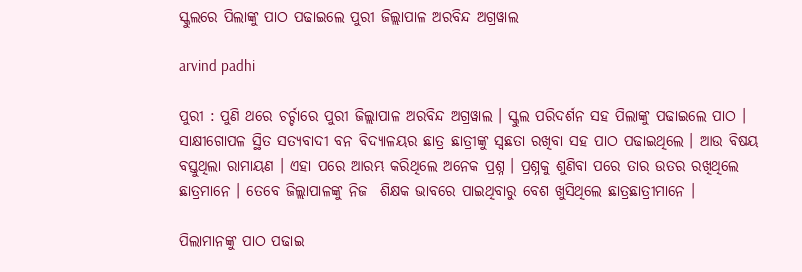ସ୍କୁଲରେ ପିଲାଙ୍କୁ ପାଠ ପଢାଇଲେ ପୁରୀ ଜିଲ୍ଲାପାଳ ଅରବିନ୍ଦ ଅଗ୍ରୱାଲ

arvind padhi

ପୁରୀ : ପୁଣି ଥରେ ଚର୍ଚ୍ଚାରେ ପୁରୀ ଜିଲ୍ଲାପାଳ ଅରବିନ୍ଦ ଅଗ୍ରୱାଲ । ସ୍କୁଲ ପରିଦର୍ଶନ ସହ ପିଲାଙ୍କୁ ପଢାଇଲେ ପାଠ । ସାକ୍ଷୀଗୋପଳ ସ୍ଥିତ ସତ୍ୟବାଦୀ ବନ ବିଦ୍ୟାଳୟର ଛାତ୍ର ଛାତ୍ରୀଙ୍କୁ ସ୍ୱଛତା ରଖିବା ସହ ପାଠ ପଢାଇଥିଲେ । ଆଉ ବିଷୟ ବସ୍ତୁଥିଲା ରାମାୟଣ । ଏହା ପରେ ଆରମ୍ଭ କରିଥିଲେ ଅନେକ ପ୍ରଶ୍ନ । ପ୍ରଶ୍ନକୁ ଶୁଣିବା ପରେ ତାର ଉତର ରଖିଥିଲେ ଛାତ୍ରମାନେ । ତେବେ ଜିଲ୍ଲାପାଳଙ୍କୁ ନିଜ  ଶିକ୍ଷକ ଭାବରେ ପାଇଥିବାରୁ ବେଶ ଖୁସିଥିଲେ ଛାତ୍ରଛାତ୍ରୀମାନେ ।

ପିଲାମାନଙ୍କୁ ପାଠ ପଢାଇ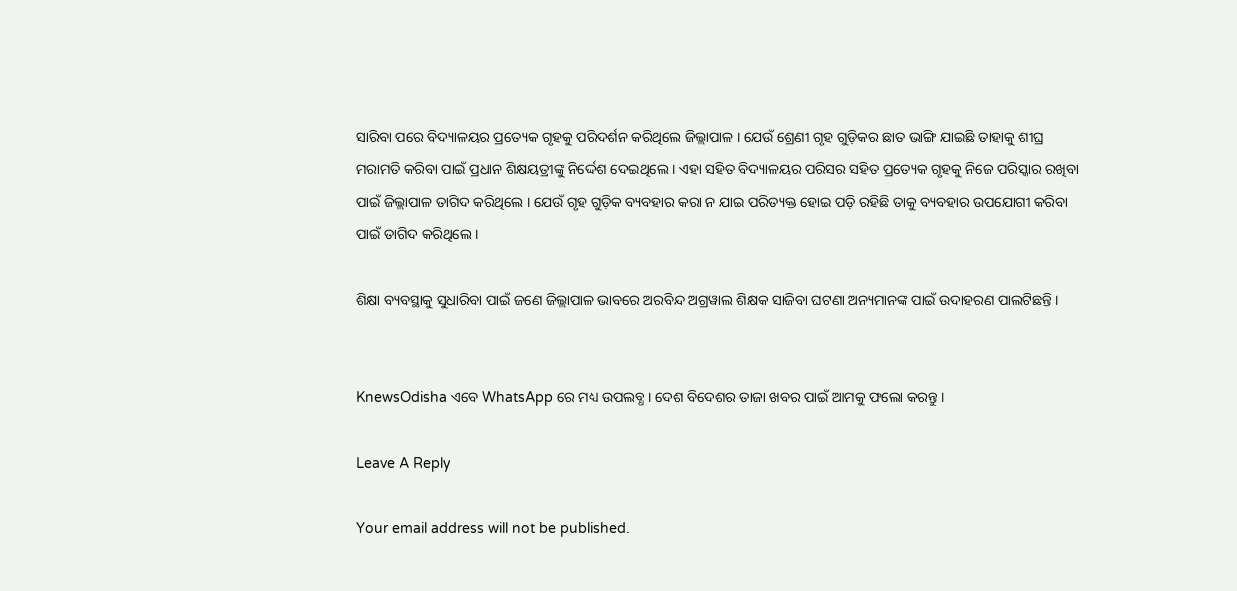ସାରିବା ପରେ ବିଦ୍ୟାଳୟର ପ୍ରତ୍ୟେକ ଗୃହକୁ ପରିଦର୍ଶନ କରିଥିଲେ ଜିଲ୍ଲାପାଳ । ଯେଉଁ ଶ୍ରେଣୀ ଗୃହ ଗୁଡ଼ିକର ଛାତ ଭାଙ୍ଗି ଯାଇଛି ତାହାକୁ ଶୀଘ୍ର ମରାମତି କରିବା ପାଇଁ ପ୍ରଧାନ ଶିକ୍ଷୟତ୍ରୀଙ୍କୁ ନିର୍ଦ୍ଦେଶ ଦେଇଥିଲେ । ଏହା ସହିତ ବିଦ୍ୟାଳୟର ପରିସର ସହିତ ପ୍ରତ୍ୟେକ ଗୃହକୁ ନିଜେ ପରିସ୍କାର ରଖିବା ପାଇଁ ଜିଲ୍ଲାପାଳ ତାଗିଦ କରିଥିଲେ । ଯେଉଁ ଗୃହ ଗୁଡ଼ିକ ବ୍ୟବହାର କରା ନ ଯାଇ ପରିତ୍ୟକ୍ତ ହୋଇ ପଡ଼ି ରହିଛି ତାକୁ ବ୍ୟବହାର ଉପଯୋଗୀ କରିବା ପାଇଁ ତାଗିଦ କରିଥିଲେ ।

ଶିକ୍ଷା ବ୍ୟବସ୍ଥାକୁ ସୁଧାରିବା ପାଇଁ ଜଣେ ଜିଲ୍ଲାପାଳ ଭାବରେ ଅରବିନ୍ଦ ଅଗ୍ରୱାଲ ଶିକ୍ଷକ ସାଜିବା ଘଟଣା ଅନ୍ୟମାନଙ୍କ ପାଇଁ ଉଦାହରଣ ପାଲଟିଛନ୍ତି ।


KnewsOdisha ଏବେ WhatsApp ରେ ମଧ୍ୟ ଉପଲବ୍ଧ । ଦେଶ ବିଦେଶର ତାଜା ଖବର ପାଇଁ ଆମକୁ ଫଲୋ କରନ୍ତୁ ।

Leave A Reply

Your email address will not be published.